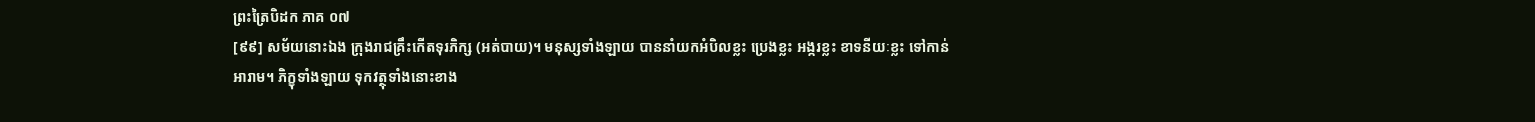ព្រះត្រៃបិដក ភាគ ០៧
[៩៩] សម័យនោះឯង ក្រុងរាជគ្រឹះកើតទុរភិក្ស (អត់បាយ)។ មនុស្សទាំងឡាយ បាននាំយកអំបិលខ្លះ ប្រេងខ្លះ អង្ករខ្លះ ខាទនីយៈខ្លះ ទៅកាន់អារាម។ ភិក្ខុទាំងឡាយ ទុកវត្ថុទាំងនោះខាង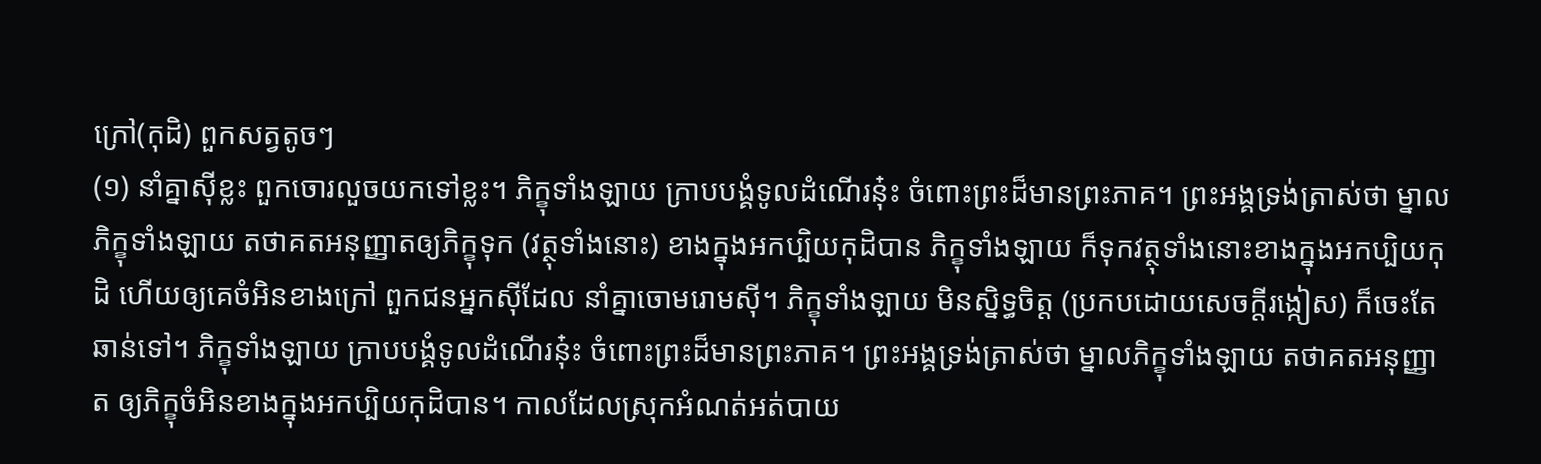ក្រៅ(កុដិ) ពួកសត្វតូចៗ
(១) នាំគ្នាស៊ីខ្លះ ពួកចោរលួចយកទៅខ្លះ។ ភិក្ខុទាំងឡាយ ក្រាបបង្គំទូលដំណើរនុ៎ះ ចំពោះព្រះដ៏មានព្រះភាគ។ ព្រះអង្គទ្រង់ត្រាស់ថា ម្នាលភិក្ខុទាំងឡាយ តថាគតអនុញ្ញាតឲ្យភិក្ខុទុក (វត្ថុទាំងនោះ) ខាងក្នុងអកប្បិយកុដិបាន ភិក្ខុទាំងឡាយ ក៏ទុកវត្ថុទាំងនោះខាងក្នុងអកប្បិយកុដិ ហើយឲ្យគេចំអិនខាងក្រៅ ពួកជនអ្នកស៊ីដែល នាំគ្នាចោមរោមស៊ី។ ភិក្ខុទាំងឡាយ មិនស្និទ្ធចិត្ត (ប្រកបដោយសេចក្តីរង្កៀស) ក៏ចេះតែឆាន់ទៅ។ ភិក្ខុទាំងឡាយ ក្រាបបង្គំទូលដំណើរនុ៎ះ ចំពោះព្រះដ៏មានព្រះភាគ។ ព្រះអង្គទ្រង់ត្រាស់ថា ម្នាលភិក្ខុទាំងឡាយ តថាគតអនុញ្ញាត ឲ្យភិក្ខុចំអិនខាងក្នុងអកប្បិយកុដិបាន។ កាលដែលស្រុកអំណត់អត់បាយ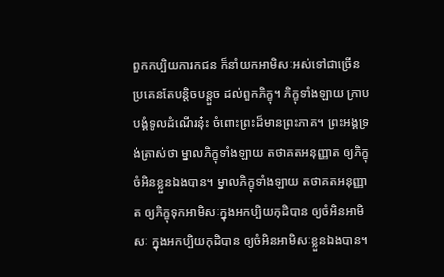ពួកកប្បិយការកជន ក៏នាំយកអាមិសៈអស់ទៅជាច្រើន ប្រគេនតែបន្តិចបន្តួច ដល់ពួកភិក្ខុ។ ភិក្ខុទាំងឡាយ ក្រាបបង្គំទូលដំណើរនុ៎ះ ចំពោះព្រះដ៏មានព្រះភាគ។ ព្រះអង្គទ្រង់ត្រាស់ថា ម្នាលភិក្ខុទាំងឡាយ តថាគតអនុញ្ញាត ឲ្យភិក្ខុចំអិនខ្លួនឯងបាន។ ម្នាលភិក្ខុទាំងឡាយ តថាគតអនុញ្ញាត ឲ្យភិក្ខុទុកអាមិសៈក្នុងអកប្បិយកុដិបាន ឲ្យចំអិនអាមិសៈ ក្នុងអកប្បិយកុដិបាន ឲ្យចំអិនអាមិសៈខ្លួនឯងបាន។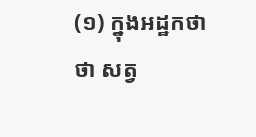(១) ក្នុងអដ្ឋកថា ថា សត្វ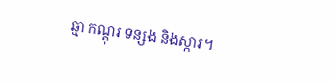ឆ្មា កណ្តុរ ទន្សង និងស្ការ។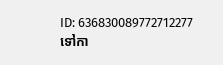ID: 636830089772712277
ទៅកា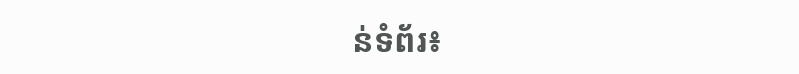ន់ទំព័រ៖